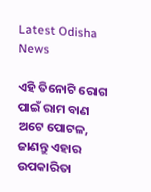Latest Odisha News

ଏହି ତିନୋଟି ରୋଗ ପାଇଁ ରାମ ବାଣ ଅଟେ ପୋଟଳ, ଜାଣନ୍ତୁ ଏହାର ଉପକାରିତା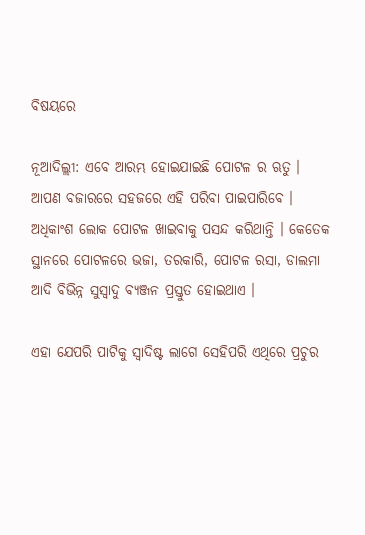ବିଷୟରେ

ନୂଆଦିଲ୍ଲୀ: ଏବେ ଆରମ୍ଭ ହୋଇଯାଇଛି ପୋଟଳ ର ଋତୁ । ଆପଣ ବଜାରରେ ସହଜରେ ଏହି ପରିବା ପାଇପାରିବେ । ଅଧିକାଂଶ ଲୋକ ପୋଟଳ ଖାଇବାକୁ ପସନ୍ଦ କରିଥାନ୍ତି । କେତେକ ସ୍ଥାନରେ ପୋଟଳରେ ଭଜା, ତରକାରି, ପୋଟଳ ରସା, ଡାଲମା ଆଦି ବିଭିନ୍ନ ସୁସ୍ବାଦୁ ବ୍ୟଞ୍ଜନ ପ୍ରସ୍ତୁତ ହୋଇଥାଏ ।

ଏହା ଯେପରି ପାଟିକୁ ସ୍ବାଦିଷ୍ଟ ଲାଗେ ସେହିପରି ଏଥିରେ ପ୍ରଚୁର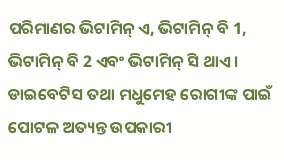ପରିମାଣର ଭିଟାମିନ୍ ଏ, ଭିଟାମିନ୍ ବି 1, ଭିଟାମିନ୍ ବି 2 ଏବଂ ଭିଟାମିନ୍ ସି ଥାଏ । ଡାଇବେଟିସ ତଥା ମଧୁମେହ ରୋଗୀଙ୍କ ପାଇଁ ପୋଟଳ ଅତ୍ୟନ୍ତ ଉପକାରୀ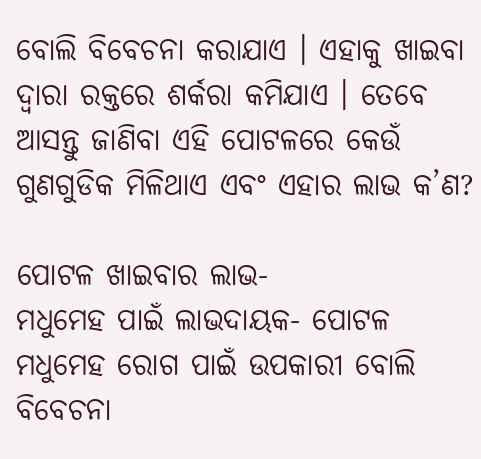ବୋଲି ବିବେଚନା କରାଯାଏ । ଏହାକୁ ଖାଇବା ଦ୍ୱାରା ରକ୍ତରେ ଶର୍କରା କମିଯାଏ । ତେବେ ଆସନ୍ତୁ ଜାଣିବା ଏହି ପୋଟଳରେ କେଉଁ ଗୁଣଗୁଡିକ ମିଳିଥାଏ ଏବଂ ଏହାର ଲାଭ କ’ଣ?

ପୋଟଳ ଖାଇବାର ଲାଭ-
ମଧୁମେହ ପାଇଁ ଲାଭଦାୟକ- ପୋଟଳ ମଧୁମେହ ରୋଗ ପାଇଁ ଉପକାରୀ ବୋଲି ବିବେଚନା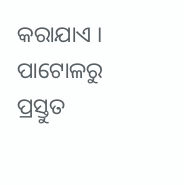କରାଯାଏ । ପାଟୋଳରୁ ପ୍ରସ୍ତୁତ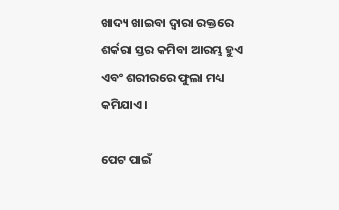ଖାଦ୍ୟ ଖାଇବା ଦ୍ୱାରା ରକ୍ତରେ ଶର୍କରା ସ୍ତର କମିବା ଆରମ୍ଭ ହୁଏ ଏବଂ ଶରୀରରେ ଫୁଲା ମଧ୍ୟ କମିଯାଏ ।

ପେଟ ପାଇଁ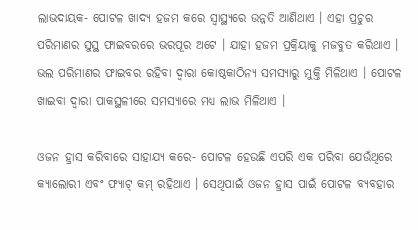ଲାଭଦାୟକ- ପୋଟଳ ଖାଦ୍ୟ ହଜମ କରେ ସ୍ୱାସ୍ଥ୍ୟରେ ଉନ୍ନତି ଆଣିଥାଏ । ଏହା ପ୍ରଚୁର ପରିମାଣର ସୁସ୍ଥ ଫାଇବରରେ ଭରପୂର ଅଟେ । ଯାହା ହଜମ ପ୍ରକ୍ରିୟାକୁ ମଜବୁତ କରିଥାଏ । ଭଲ ପରିମାଣର ଫାଇବର ରହିବା ଦ୍ୱାରା କୋଷ୍ଠକାଠିନ୍ୟ ସମସ୍ୟାରୁ ମୁକ୍ତି ମିଳିଥାଏ । ପୋଟଳ ଖାଇବା ଦ୍ବାରା ପାକସ୍ଥଳୀରେ ସମସ୍ୟାରେ ମଧ୍ୟ ଲାଭ ମିଳିଥାଏ ।

ଓଜନ ହ୍ରାସ କରିବାରେ ସାହାଯ୍ୟ କରେ- ପୋଟଳ ହେଉଛି ଏପରି ଏକ ପରିବା ଯେଉଁଥିରେ କ୍ୟାଲୋରୀ ଏବଂ ଫ୍ୟାଟ୍ କମ୍ ରହିଥାଏ । ସେଥିପାଇଁ ଓଜନ ହ୍ରାସ ପାଇଁ ପୋଟଳ ବ୍ୟବହାର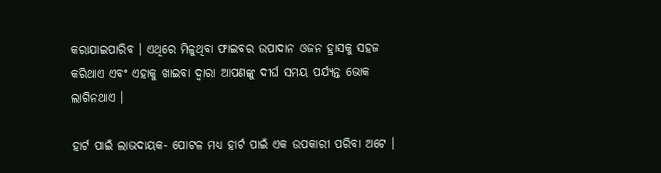କରାଯାଇପାରିବ । ଏଥିରେ ମିଳୁଥିବା ଫାଇବର ଉପାଦାନ ଓଜନ ହ୍ରାସକୁ ସହଜ କରିଥାଏ ଏବଂ ଏହାକୁ ଖାଇବା ଦ୍ବାରା ଆପଣଙ୍କୁ ଦୀର୍ଘ ସମୟ ପର୍ଯ୍ୟନ୍ତ ଭୋକ ଲାଗିନଥାଏ ।

ହାର୍ଟ ପାଇଁ ଲାଭଦାୟକ- ପୋଟଳ ମଧ୍ୟ ହାର୍ଟ ପାଇଁ ଏକ ଉପକାରୀ ପରିବା ଅଟେ ।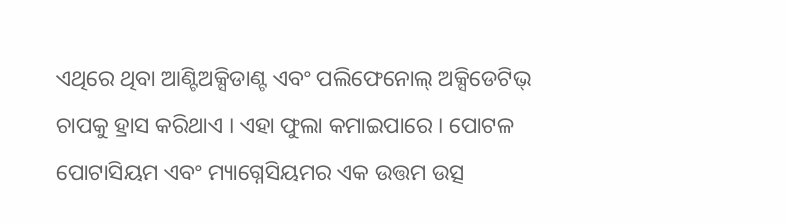ଏଥିରେ ଥିବା ଆଣ୍ଟିଅକ୍ସିଡାଣ୍ଟ ଏବଂ ପଲିଫେନୋଲ୍ ଅକ୍ସିଡେଟିଭ୍ ଚାପକୁ ହ୍ରାସ କରିଥାଏ । ଏହା ଫୁଲା କମାଇପାରେ । ପୋଟଳ ପୋଟାସିୟମ ଏବଂ ମ୍ୟାଗ୍ନେସିୟମର ଏକ ଉତ୍ତମ ଉତ୍ସ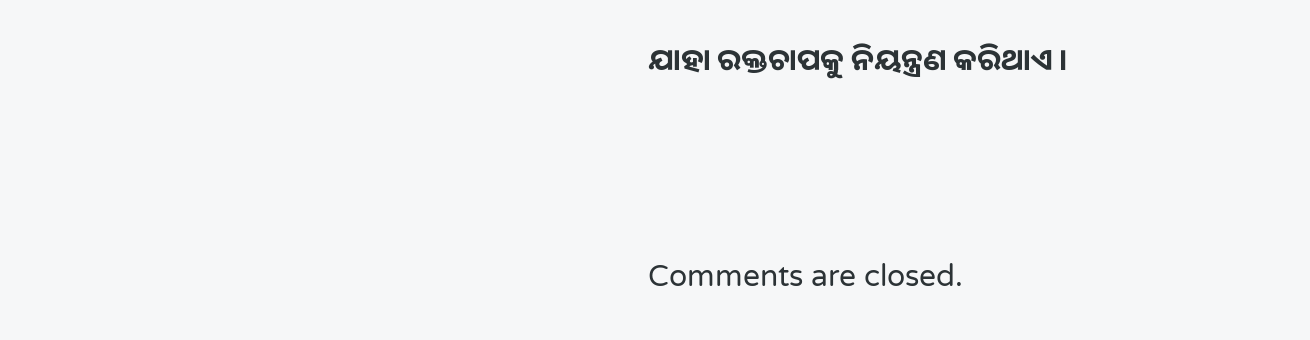ଯାହା ରକ୍ତଚାପକୁ ନିୟନ୍ତ୍ରଣ କରିଥାଏ ।



Comments are closed.